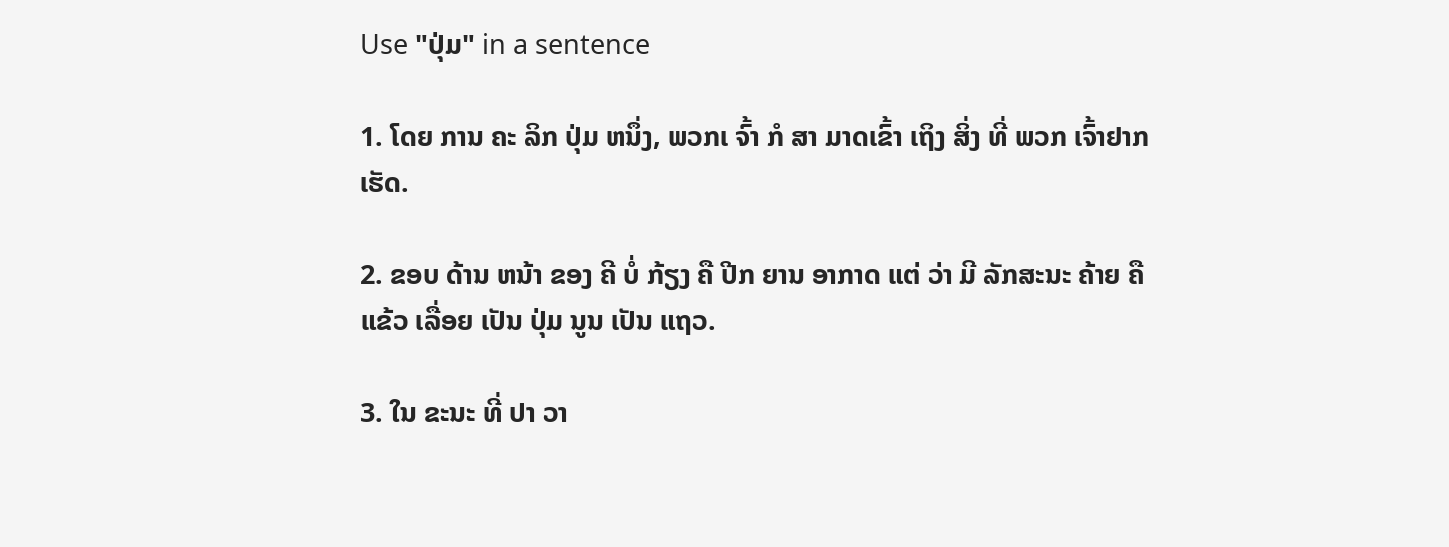Use "ປຸ່ມ" in a sentence

1. ໂດຍ ການ ຄະ ລິກ ປຸ່ມ ຫນຶ່ງ, ພວກເ ຈົ້າ ກໍ ສາ ມາດເຂົ້າ ເຖິງ ສິ່ງ ທີ່ ພວກ ເຈົ້າຢາກ ເຮັດ.

2. ຂອບ ດ້ານ ຫນ້າ ຂອງ ຄີ ບໍ່ ກ້ຽງ ຄື ປີກ ຍານ ອາກາດ ແຕ່ ວ່າ ມີ ລັກສະນະ ຄ້າຍ ຄື ແຂ້ວ ເລື່ອຍ ເປັນ ປຸ່ມ ນູນ ເປັນ ແຖວ.

3. ໃນ ຂະນະ ທີ່ ປາ ວາ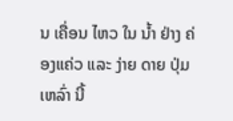ນ ເຄື່ອນ ໄຫວ ໃນ ນໍ້າ ຢ່າງ ຄ່ອງແຄ່ວ ແລະ ງ່າຍ ດາຍ ປຸ່ມ ເຫລົ່າ ນີ້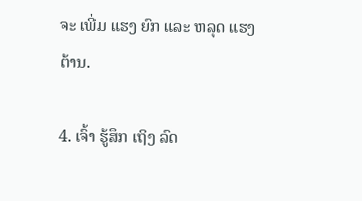ຈະ ເພີ່ມ ແຮງ ຍົກ ແລະ ຫລຸດ ແຮງ ຕ້ານ.

4. ເຈົ້າ ຮູ້ສຶກ ເຖິງ ລົດ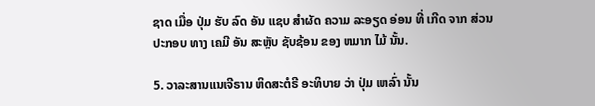ຊາດ ເມື່ອ ປຸ່ມ ຮັບ ລົດ ອັນ ແຊບ ສໍາຜັດ ຄວາມ ລະອຽດ ອ່ອນ ທີ່ ເກີດ ຈາກ ສ່ວນ ປະກອບ ທາງ ເຄມີ ອັນ ສະຫຼັບ ຊັບຊ້ອນ ຂອງ ຫມາກ ໄມ້ ນັ້ນ.

5. ວາລະສານແນເຈີຣານ ຫິດສະຕໍຣີ ອະທິບາຍ ວ່າ ປຸ່ມ ເຫລົ່າ ນັ້ນ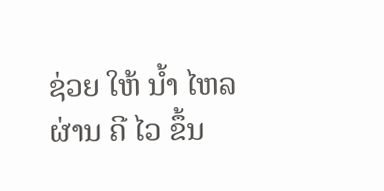ຊ່ວຍ ໃຫ້ ນໍ້າ ໄຫລ ຜ່ານ ຄີ ໄວ ຂຶ້ນ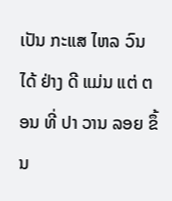ເປັນ ກະແສ ໄຫລ ວົນ ໄດ້ ຢ່າງ ດີ ແມ່ນ ແຕ່ ຕອນ ທີ່ ປາ ວານ ລອຍ ຂຶ້ນ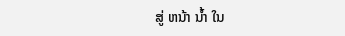ສູ່ ຫນ້າ ນໍ້າ ໃນ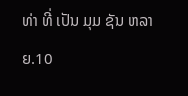ທ່າ ທີ່ ເປັນ ມຸມ ຊັນ ຫລາຍ.10